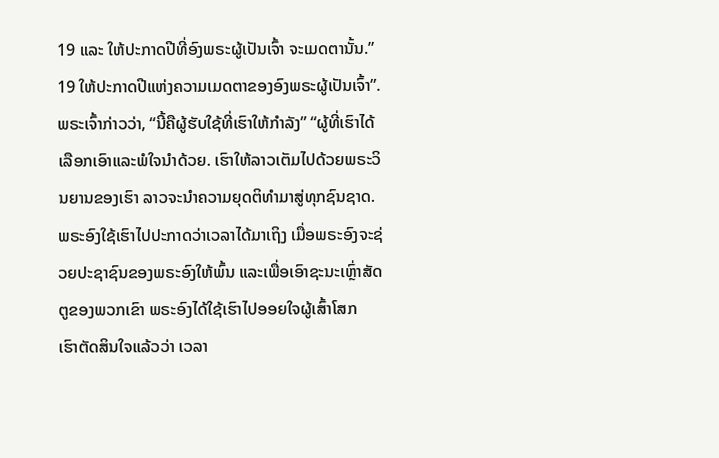19 ແລະ ໃຫ້ປະກາດປີທີ່ອົງພຣະຜູ້ເປັນເຈົ້າ ຈະເມດຕານັ້ນ.”
19 ໃຫ້ປະກາດປີແຫ່ງຄວາມເມດຕາຂອງອົງພຣະຜູ້ເປັນເຈົ້າ”.
ພຣະເຈົ້າກ່າວວ່າ, “ນີ້ຄືຜູ້ຮັບໃຊ້ທີ່ເຮົາໃຫ້ກຳລັງ” “ຜູ້ທີ່ເຮົາໄດ້ເລືອກເອົາແລະພໍໃຈນຳດ້ວຍ. ເຮົາໃຫ້ລາວເຕັມໄປດ້ວຍພຣະວິນຍານຂອງເຮົາ ລາວຈະນຳຄວາມຍຸດຕິທຳມາສູ່ທຸກຊົນຊາດ.
ພຣະອົງໃຊ້ເຮົາໄປປະກາດວ່າເວລາໄດ້ມາເຖິງ ເມື່ອພຣະອົງຈະຊ່ວຍປະຊາຊົນຂອງພຣະອົງໃຫ້ພົ້ນ ແລະເພື່ອເອົາຊະນະເຫຼົ່າສັດຕູຂອງພວກເຂົາ ພຣະອົງໄດ້ໃຊ້ເຮົາໄປອອຍໃຈຜູ້ເສົ້າໂສກ
ເຮົາຕັດສິນໃຈແລ້ວວ່າ ເວລາ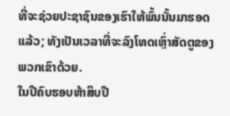ທີ່ຈະຊ່ວຍປະຊາຊົນຂອງເຮົາໃຫ້ພົ້ນນັ້ນມາຮອດແລ້ວ; ທັງເປັນເວລາທີ່ຈະລົງໂທດເຫຼົ່າສັດຕູຂອງພວກເຂົາດ້ວຍ.
ໃນປີຄົບຮອບຫ້າສິບປີ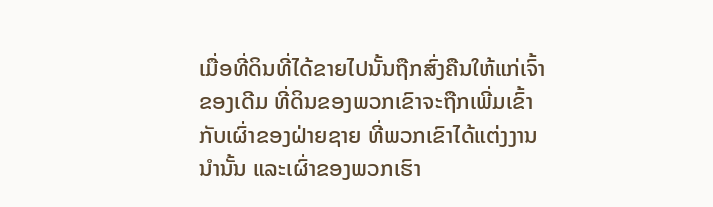ເມື່ອທີ່ດິນທີ່ໄດ້ຂາຍໄປນັ້ນຖືກສົ່ງຄືນໃຫ້ແກ່ເຈົ້າຂອງເດີມ ທີ່ດິນຂອງພວກເຂົາຈະຖືກເພີ່ມເຂົ້າກັບເຜົ່າຂອງຝ່າຍຊາຍ ທີ່ພວກເຂົາໄດ້ແຕ່ງງານນຳນັ້ນ ແລະເຜົ່າຂອງພວກເຮົາ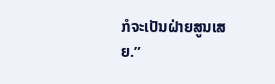ກໍຈະເປັນຝ່າຍສູນເສຍ.”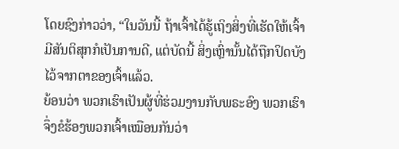ໂດຍຊົງກ່າວວ່າ, “ໃນວັນນີ້ ຖ້າເຈົ້າໄດ້ຮູ້ເຖິງສິ່ງທີ່ເຮັດໃຫ້ເຈົ້າມີສັນຕິສຸກກໍເປັນການດີ, ແຕ່ບັດນີ້ ສິ່ງເຫຼົ່ານັ້ນໄດ້ຖືກປິດບັງໄວ້ຈາກຕາຂອງເຈົ້າແລ້ວ.
ຍ້ອນວ່າ ພວກເຮົາເປັນຜູ້ທີ່ຮ່ວມງານກັບພຣະອົງ ພວກເຮົາຈຶ່ງຂໍຮ້ອງພວກເຈົ້າເໝືອນກັນວ່າ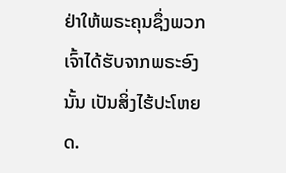ຢ່າໃຫ້ພຣະຄຸນຊຶ່ງພວກເຈົ້າໄດ້ຮັບຈາກພຣະອົງນັ້ນ ເປັນສິ່ງໄຮ້ປະໂຫຍດ.